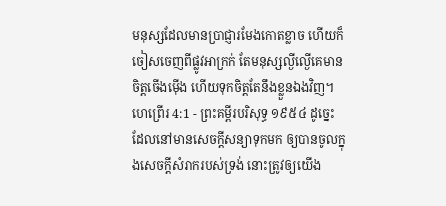មនុស្សដែលមានប្រាជ្ញារមែងកោតខ្លាច ហើយក៏ចៀសចេញពីផ្លូវអាក្រក់ តែមនុស្សល្ងីល្ងើគេមានចិត្តចើងម៉ើង ហើយទុកចិត្តតែនឹងខ្លួនឯងវិញ។
ហេព្រើរ 4:1 - ព្រះគម្ពីរបរិសុទ្ធ ១៩៥៤ ដូច្នេះ ដែលនៅមានសេចក្ដីសន្យាទុកមក ឲ្យបានចូលក្នុងសេចក្ដីសំរាករបស់ទ្រង់ នោះត្រូវឲ្យយើង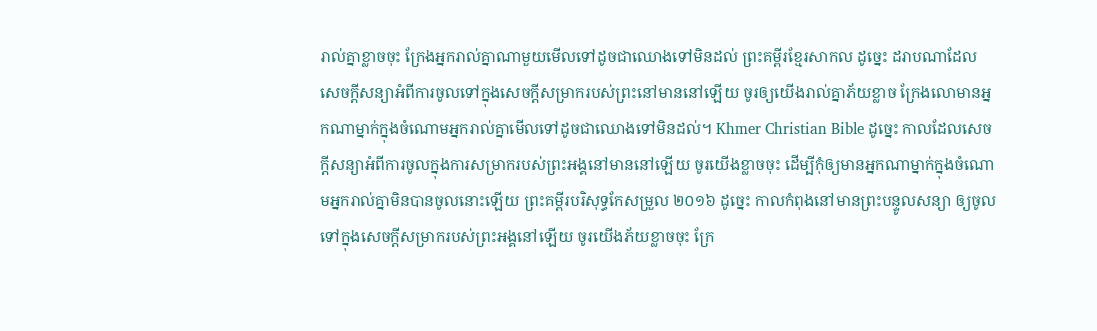រាល់គ្នាខ្លាចចុះ ក្រែងអ្នករាល់គ្នាណាមួយមើលទៅដូចជាឈោងទៅមិនដល់ ព្រះគម្ពីរខ្មែរសាកល ដូច្នេះ ដរាបណាដែលសេចក្ដីសន្យាអំពីការចូលទៅក្នុងសេចក្ដីសម្រាករបស់ព្រះនៅមាននៅឡើយ ចូរឲ្យយើងរាល់គ្នាភ័យខ្លាច ក្រែងលោមានអ្នកណាម្នាក់ក្នុងចំណោមអ្នករាល់គ្នាមើលទៅដូចជាឈោងទៅមិនដល់។ Khmer Christian Bible ដូច្នេះ កាលដែលសេចក្ដីសន្យាអំពីការចូលក្នុងការសម្រាករបស់ព្រះអង្គនៅមាននៅឡើយ ចូរយើងខ្លាចចុះ ដើម្បីកុំឲ្យមានអ្នកណាម្នាក់ក្នុងចំណោមអ្នករាល់គ្នាមិនបានចូលនោះឡើយ ព្រះគម្ពីរបរិសុទ្ធកែសម្រួល ២០១៦ ដូច្នេះ កាលកំពុងនៅមានព្រះបន្ទូលសន្យា ឲ្យចូលទៅក្នុងសេចក្ដីសម្រាករបស់ព្រះអង្គនៅឡើយ ចូរយើងភ័យខ្លាចចុះ ក្រែ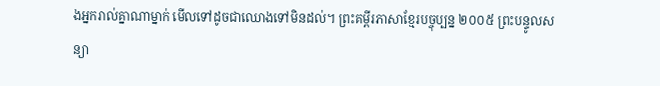ងអ្នករាល់គ្នាណាម្នាក់ មើលទៅដូចជាឈោងទៅមិនដល់។ ព្រះគម្ពីរភាសាខ្មែរបច្ចុប្បន្ន ២០០៥ ព្រះបន្ទូលសន្យា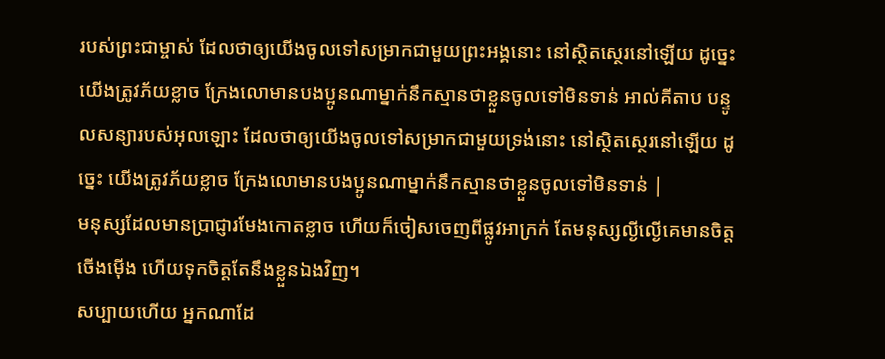របស់ព្រះជាម្ចាស់ ដែលថាឲ្យយើងចូលទៅសម្រាកជាមួយព្រះអង្គនោះ នៅស្ថិតស្ថេរនៅឡើយ ដូច្នេះ យើងត្រូវភ័យខ្លាច ក្រែងលោមានបងប្អូនណាម្នាក់នឹកស្មានថាខ្លួនចូលទៅមិនទាន់ អាល់គីតាប បន្ទូលសន្យារបស់អុលឡោះ ដែលថាឲ្យយើងចូលទៅសម្រាកជាមួយទ្រង់នោះ នៅស្ថិតស្ថេរនៅឡើយ ដូច្នេះ យើងត្រូវភ័យខ្លាច ក្រែងលោមានបងប្អូនណាម្នាក់នឹកស្មានថាខ្លួនចូលទៅមិនទាន់ |
មនុស្សដែលមានប្រាជ្ញារមែងកោតខ្លាច ហើយក៏ចៀសចេញពីផ្លូវអាក្រក់ តែមនុស្សល្ងីល្ងើគេមានចិត្តចើងម៉ើង ហើយទុកចិត្តតែនឹងខ្លួនឯងវិញ។
សប្បាយហើយ អ្នកណាដែ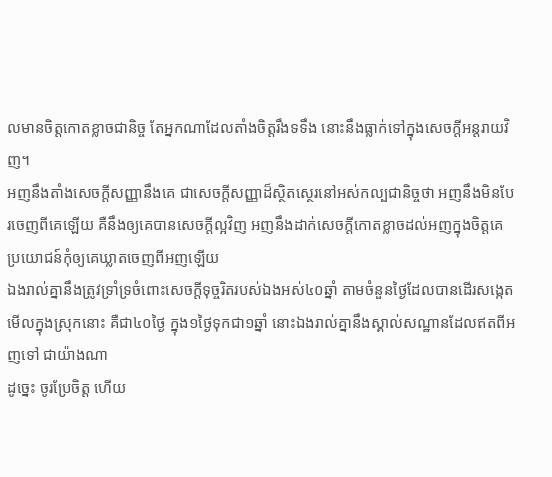លមានចិត្តកោតខ្លាចជានិច្ច តែអ្នកណាដែលតាំងចិត្តរឹងទទឹង នោះនឹងធ្លាក់ទៅក្នុងសេចក្ដីអន្តរាយវិញ។
អញនឹងតាំងសេចក្ដីសញ្ញានឹងគេ ជាសេចក្ដីសញ្ញាដ៏ស្ថិតស្ថេរនៅអស់កល្បជានិច្ចថា អញនឹងមិនបែរចេញពីគេឡើយ គឺនឹងឲ្យគេបានសេចក្ដីល្អវិញ អញនឹងដាក់សេចក្ដីកោតខ្លាចដល់អញក្នុងចិត្តគេ ប្រយោជន៍កុំឲ្យគេឃ្លាតចេញពីអញឡើយ
ឯងរាល់គ្នានឹងត្រូវទ្រាំទ្រចំពោះសេចក្ដីទុច្ចរិតរបស់ឯងអស់៤០ឆ្នាំ តាមចំនួនថ្ងៃដែលបានដើរសង្កេតមើលក្នុងស្រុកនោះ គឺជា៤០ថ្ងៃ ក្នុង១ថ្ងៃទុកជា១ឆ្នាំ នោះឯងរាល់គ្នានឹងស្គាល់សណ្ឋានដែលឥតពីអញទៅ ជាយ៉ាងណា
ដូច្នេះ ចូរប្រែចិត្ត ហើយ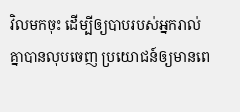វិលមកចុះ ដើម្បីឲ្យបាបរបស់អ្នករាល់គ្នាបានលុបចេញ ប្រយោជន៍ឲ្យមានពេ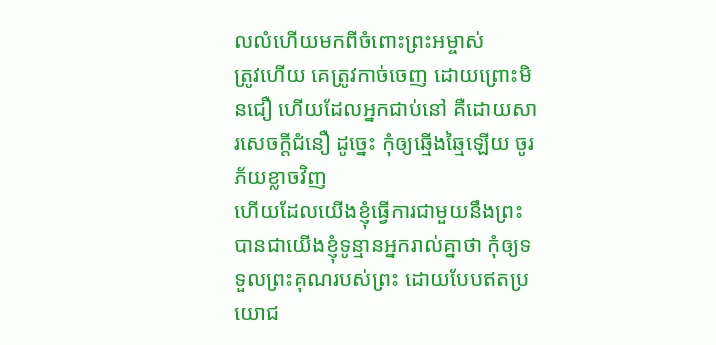លលំហើយមកពីចំពោះព្រះអម្ចាស់
ត្រូវហើយ គេត្រូវកាច់ចេញ ដោយព្រោះមិនជឿ ហើយដែលអ្នកជាប់នៅ គឺដោយសារសេចក្ដីជំនឿ ដូច្នេះ កុំឲ្យឆ្មើងឆ្មៃឡើយ ចូរភ័យខ្លាចវិញ
ហើយដែលយើងខ្ញុំធ្វើការជាមួយនឹងព្រះ បានជាយើងខ្ញុំទូន្មានអ្នករាល់គ្នាថា កុំឲ្យទទួលព្រះគុណរបស់ព្រះ ដោយបែបឥតប្រយោជ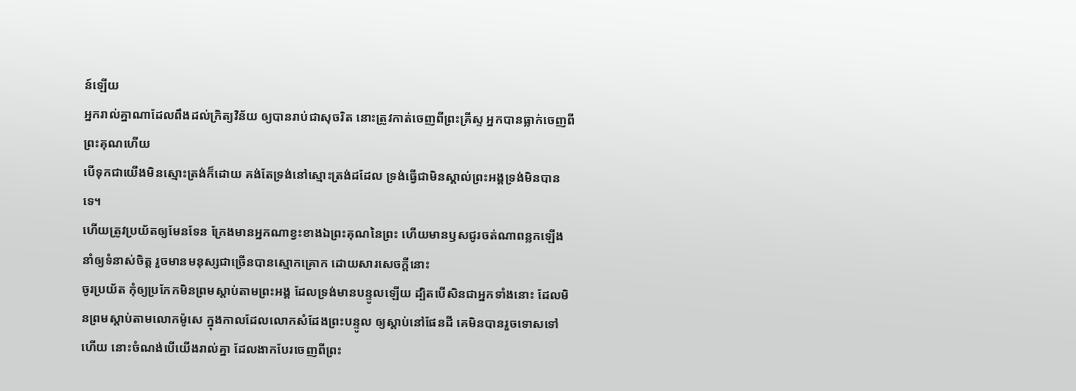ន៍ឡើយ
អ្នករាល់គ្នាណាដែលពឹងដល់ក្រិត្យវិន័យ ឲ្យបានរាប់ជាសុចរិត នោះត្រូវកាត់ចេញពីព្រះគ្រីស្ទ អ្នកបានធ្លាក់ចេញពីព្រះគុណហើយ
បើទុកជាយើងមិនស្មោះត្រង់ក៏ដោយ គង់តែទ្រង់នៅស្មោះត្រង់ដដែល ទ្រង់ធ្វើជាមិនស្គាល់ព្រះអង្គទ្រង់មិនបានទេ។
ហើយត្រូវប្រយ័តឲ្យមែនទែន ក្រែងមានអ្នកណាខ្វះខាងឯព្រះគុណនៃព្រះ ហើយមានឫសជូរចត់ណាពន្លកឡើង នាំឲ្យទំនាស់ចិត្ត រួចមានមនុស្សជាច្រើនបានស្មោកគ្រោក ដោយសារសេចក្ដីនោះ
ចូរប្រយ័ត កុំឲ្យប្រកែកមិនព្រមស្តាប់តាមព្រះអង្គ ដែលទ្រង់មានបន្ទូលឡើយ ដ្បិតបើសិនជាអ្នកទាំងនោះ ដែលមិនព្រមស្តាប់តាមលោកម៉ូសេ ក្នុងកាលដែលលោកសំដែងព្រះបន្ទូល ឲ្យស្តាប់នៅផែនដី គេមិនបានរួចទោសទៅហើយ នោះចំណង់បើយើងរាល់គ្នា ដែលងាកបែរចេញពីព្រះ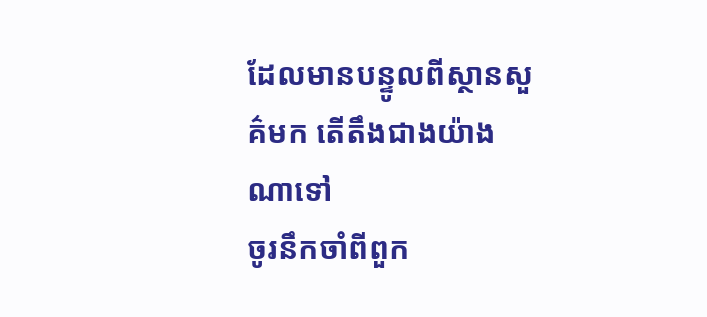ដែលមានបន្ទូលពីស្ថានសួគ៌មក តើតឹងជាងយ៉ាងណាទៅ
ចូរនឹកចាំពីពួក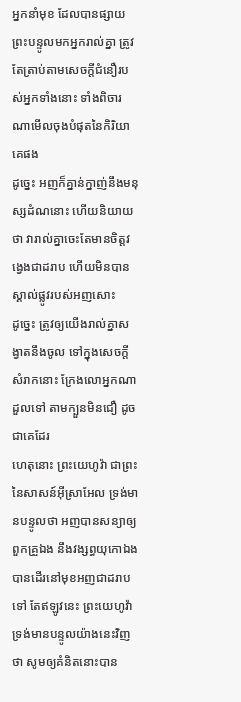អ្នកនាំមុខ ដែលបានផ្សាយព្រះបន្ទូលមកអ្នករាល់គ្នា ត្រូវតែត្រាប់តាមសេចក្ដីជំនឿរបស់អ្នកទាំងនោះ ទាំងពិចារណាមើលចុងបំផុតនៃកិរិយាគេផង
ដូច្នេះ អញក៏គ្នាន់ក្នាញ់នឹងមនុស្សដំណនោះ ហើយនិយាយថា វារាល់គ្នាចេះតែមានចិត្តវង្វេងជាដរាប ហើយមិនបានស្គាល់ផ្លូវរបស់អញសោះ
ដូច្នេះ ត្រូវឲ្យយើងរាល់គ្នាសង្វាតនឹងចូល ទៅក្នុងសេចក្ដីសំរាកនោះ ក្រែងលោអ្នកណាដួលទៅ តាមក្បួនមិនជឿ ដូចជាគេដែរ
ហេតុនោះ ព្រះយេហូវ៉ា ជាព្រះនៃសាសន៍អ៊ីស្រាអែល ទ្រង់មានបន្ទូលថា អញបានសន្យាឲ្យពួកគ្រួឯង នឹងវង្សព្ធយុកោឯង បានដើរនៅមុខអញជាដរាបទៅ តែឥឡូវនេះ ព្រះយេហូវ៉ាទ្រង់មានបន្ទូលយ៉ាងនេះវិញថា សូមឲ្យគំនិតនោះបាន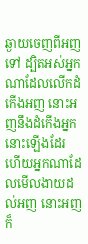ឆ្ងាយចេញពីអញទៅ ដ្បិតអស់អ្នកណាដែលលើកដំកើងអញ នោះអញនឹងដំកើងអ្នកនោះឡើងដែរ ហើយអ្នកណាដែលមើលងាយដល់អញ នោះអញក៏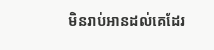មិនរាប់អានដល់គេដែរ